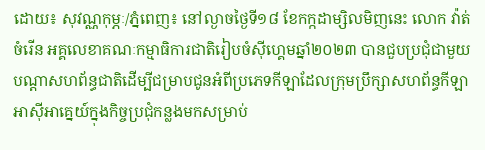ដោយ៖ សុវណ្ណកុម្ភៈ/ភ្នំពេញ៖ នៅល្ងាចថ្ងៃទី១៨ ខែកក្កដាម្សិលមិញនេះ លោក វ៉ាត់ ចំរើន អគ្គលេខាគណៈកម្មាធិការជាតិរៀបចំស៊ីហ្គេមឆ្នាំ២០២៣ បានជួបប្រជុំជាមួយបណ្ដាសហព័ន្ធជាតិដើម្បីជម្រាបជូនអំពីប្រភេទកីឡាដែលក្រុមប្រឹក្សាសហព័ន្ធកីឡាអាស៊ីអាគ្នេយ៍ក្នុងកិច្ចប្រជុំកន្លងមកសម្រាប់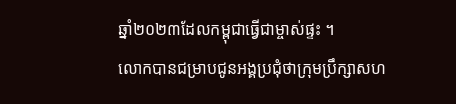ឆ្នាំ២០២៣ដែលកម្ពុជាធ្វើជាម្ចាស់ផ្ទះ ។
លោកបានជម្រាបជូនអង្គប្រជុំថាក្រុមប្រឹក្សាសហ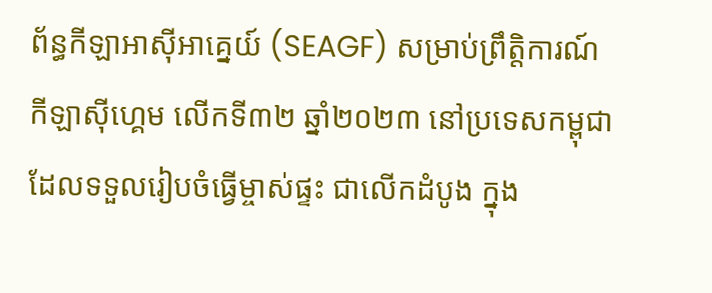ព័ន្ធកីឡាអាស៊ីអាគ្នេយ៍ (SEAGF) សម្រាប់ព្រឹត្តិការណ៍ កីឡាស៊ីហ្គេម លើកទី៣២ ឆ្នាំ២០២៣ នៅប្រទេសកម្ពុជា ដែលទទួលរៀបចំធ្វើម្ចាស់ផ្ទះ ជាលើកដំបូង ក្នុង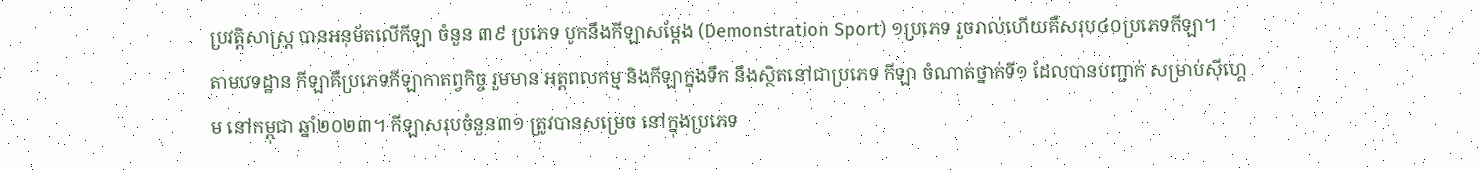ប្រវត្តិសាស្ត្រ បានអនុម័តលើកីឡា ចំនួន ៣៩ ប្រភេទ បូកនឹងកីឡាសម្ដែង (Demonstration Sport) ១ប្រភេទ រួចរាល់ហើយគឺសរុប៤០ប្រភេទកីឡា។
តាមបទដ្ឋាន កីឡាគឺប្រភេទកីឡាកាតព្វកិច្ច រួមមាន អត្តពលកម្ម និងកីឡាក្នុងទឹក នឹងស្ថិតនៅជាប្រភេទ កីឡា ចំណាត់ថ្នាក់ទី១ ដែលបានបញ្ជាក់ សម្រាប់ស៊ីហ្គេម នៅកម្ពុជា ឆ្នាំ២០២៣។ កីឡាសរុបចំនួន៣១ ត្រូវបានសម្រេច នៅក្នុងប្រភេទ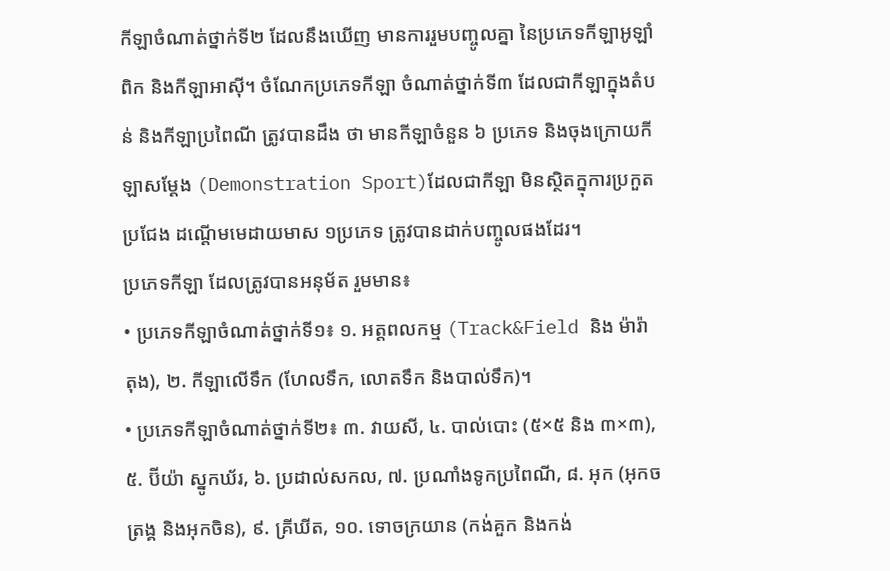កីឡាចំណាត់ថ្នាក់ទី២ ដែលនឹងឃើញ មានការរួមបញ្ចូលគ្នា នៃប្រភេទកីឡាអូឡាំពិក និងកីឡាអាស៊ី។ ចំណែកប្រភេទកីឡា ចំណាត់ថ្នាក់ទី៣ ដែលជាកីឡាក្នុងតំបន់ និងកីឡាប្រពៃណី ត្រូវបានដឹង ថា មានកីឡាចំនួន ៦ ប្រភេទ និងចុងក្រោយកីឡាសម្ដែង (Demonstration Sport)ដែលជាកីឡា មិនស្ថិតក្នុការប្រកួតប្រជែង ដណ្ដើមមេដាយមាស ១ប្រភេទ ត្រូវបានដាក់បញ្ចូលផងដែរ។
ប្រភេទកីឡា ដែលត្រូវបានអនុម័ត រួមមាន៖
• ប្រភេទកីឡាចំណាត់ថ្នាក់ទី១៖ ១. អត្តពលកម្ម (Track&Field និង ម៉ារ៉ាតុង), ២. កីឡាលើទឹក (ហែលទឹក, លោតទឹក និងបាល់ទឹក)។
• ប្រភេទកីឡាចំណាត់ថ្នាក់ទី២៖ ៣. វាយសី, ៤. បាល់បោះ (៥×៥ និង ៣×៣), ៥. ប៊ីយ៉ា ស្នូកឃ័រ, ៦. ប្រដាល់សកល, ៧. ប្រណាំងទូកប្រពៃណី, ៨. អុក (អុកចត្រង្គ និងអុកចិន), ៩. គ្រីឃីត, ១០. ទោចក្រយាន (កង់គួក និងកង់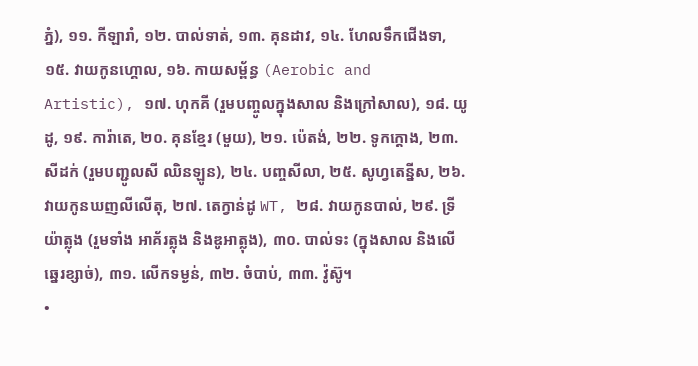ភ្នំ), ១១. កីឡារាំ, ១២. បាល់ទាត់, ១៣. គុនដាវ, ១៤. ហែលទឹកជើងទា, ១៥. វាយកូនហ្គោល, ១៦. កាយសម្ព័ន្ធ (Aerobic and Artistic), ១៧. ហុកគី (រួមបញ្ចូលក្នុងសាល និងក្រៅសាល), ១៨. យូដូ, ១៩. ការ៉ាតេ, ២០. គុនខ្មែរ (មួយ), ២១. ប៉េតង់, ២២. ទូកក្ដោង, ២៣. សីដក់ (រួមបញ្ជូលសី ឈិនឡូន), ២៤. បញ្ចសីលា, ២៥. សូហ្វតេន្នីស, ២៦. វាយកូនឃញលីលើតុ, ២៧. តេក្វាន់ដូ WT, ២៨. វាយកូនបាល់, ២៩. ទ្រីយ៉ាត្លុង (រួមទាំង អាគ័រត្លុង និងឌូអាត្លុង), ៣០. បាល់ទះ (ក្នុងសាល និងលើឆ្នេរខ្សាច់), ៣១. លើកទម្ងន់, ៣២. ចំបាប់, ៣៣. វ៉ូស៊ូ។
•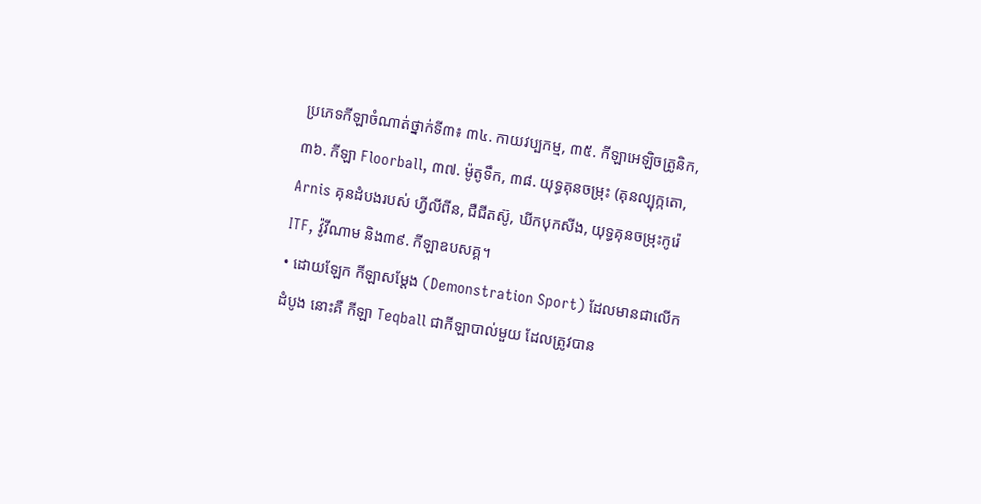ប្រភេទកីឡាចំណាត់ថ្នាក់ទី៣៖ ៣៤. កាយវប្បកម្ម, ៣៥. កីឡាអេឡិចត្រូនិក, ៣៦. កីឡា Floorball, ៣៧. ម៉ូតូទឹក, ៣៨. យុទ្ធគុនចម្រុះ (គុនល្បុក្កតោ, Arnis គុនដំបងរបស់ ហ្វីលីពីន, ជឺជីតស៊ូ, ឃីកបុកសីង, យុទ្ធគុនចម្រុះកូរ៉េ ITF, វ៉ូវីណាម និង៣៩. កីឡាឧបសគ្គ។
• ដោយឡែក កីឡាសម្ដែង (Demonstration Sport) ដែលមានជាលើកដំបូង នោះគឺ កីឡា Teqball ជាកីឡាបាល់មួយ ដែលត្រូវបាន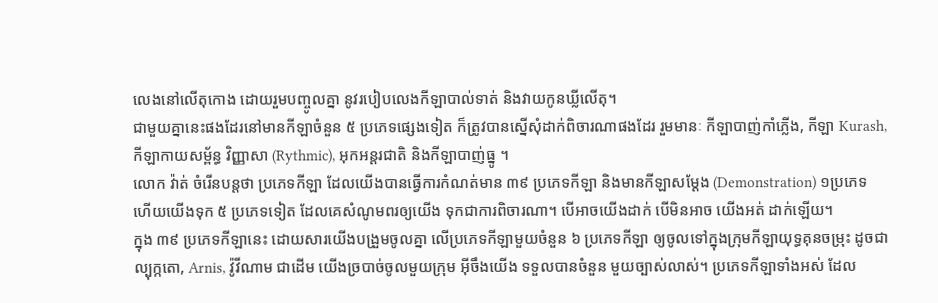លេងនៅលើតុកោង ដោយរួមបញ្ចូលគ្នា នូវរបៀបលេងកីឡាបាល់ទាត់ និងវាយកូនឃ្លីលើតុ។
ជាមួយគ្នានេះផងដែរនៅមានកីឡាចំនួន ៥ ប្រភេទផ្សេងទៀត ក៏ត្រូវបានស្នើសុំដាក់ពិចារណាផងដែរ រួមមានៈ កីឡាបាញ់កាំភ្លើង, កីឡា Kurash, កីឡាកាយសម្ព័ន្ធ វិញ្ញាសា (Rythmic), អុកអន្តរជាតិ និងកីឡាបាញ់ធ្នូ ។
លោក វ៉ាត់ ចំរើនបន្តថា ប្រភេទកីឡា ដែលយើងបានធ្វើការកំណត់មាន ៣៩ ប្រភេទកីឡា និងមានកីឡាសម្ដែង (Demonstration) ១ប្រភេទ ហើយយើងទុក ៥ ប្រភេទទៀត ដែលគេសំណូមពរឲ្យយើង ទុកជាការពិចារណា។ បើអាចយើងដាក់ បើមិនអាច យើងអត់ ដាក់ឡើយ។
ក្នុង ៣៩ ប្រភេទកីឡានេះ ដោយសារយើងបង្រួមចូលគ្នា លើប្រភេទកីឡាមួយចំនួន ៦ ប្រភេទកីឡា ឲ្យចូលទៅក្នុងក្រុមកីឡាយុទ្ធគុនចម្រុះ ដូចជា ល្បុក្កតោ, Arnis, វ៉ូវីណាម ជាដើម យើងច្របាច់ចូលមួយក្រុម អ៊ីចឹងយើង ទទួលបានចំនួន មួយច្បាស់លាស់។ ប្រភេទកីឡាទាំងអស់ ដែល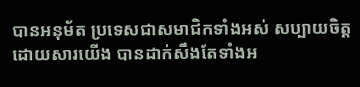បានអនុម័ត ប្រទេសជាសមាជិកទាំងអស់ សប្បាយចិត្ត ដោយសារយើង បានដាក់សឹងតែទាំងអ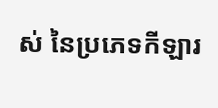ស់ នៃប្រភេទកីឡារ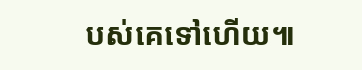បស់គេទៅហើយ៕